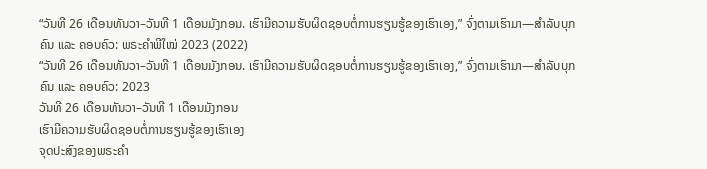“ວັນທີ 26 ເດືອນທັນວາ–ວັນທີ 1 ເດືອນມັງກອນ. ເຮົາມີຄວາມຮັບຜິດຊອບຕໍ່ການຮຽນຮູ້ຂອງເຮົາເອງ,” ຈົ່ງຕາມເຮົາມາ—ສຳລັບບຸກຄົນ ແລະ ຄອບຄົວ: ພຣະຄຳພີໃໝ່ 2023 (2022)
“ວັນທີ 26 ເດືອນທັນວາ–ວັນທີ 1 ເດືອນມັງກອນ. ເຮົາມີຄວາມຮັບຜິດຊອບຕໍ່ການຮຽນຮູ້ຂອງເຮົາເອງ,” ຈົ່ງຕາມເຮົາມາ—ສຳລັບບຸກຄົນ ແລະ ຄອບຄົວ: 2023
ວັນທີ 26 ເດືອນທັນວາ–ວັນທີ 1 ເດືອນມັງກອນ
ເຮົາມີຄວາມຮັບຜິດຊອບຕໍ່ການຮຽນຮູ້ຂອງເຮົາເອງ
ຈຸດປະສົງຂອງພຣະຄຳ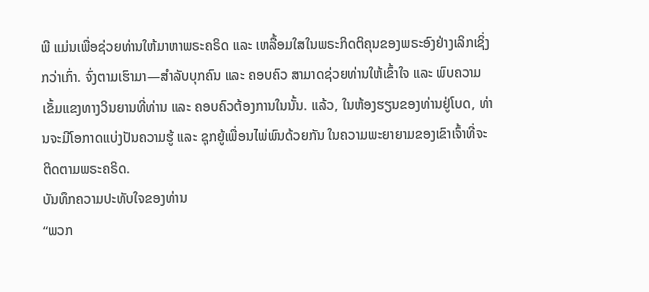ພີ ແມ່ນເພື່ອຊ່ວຍທ່ານໃຫ້ມາຫາພຣະຄຣິດ ແລະ ເຫລື້ອມໃສໃນພຣະກິດຕິຄຸນຂອງພຣະອົງຢ່າງເລິກເຊິ່ງກວ່າເກົ່າ. ຈົ່ງຕາມເຮົາມາ—ສຳລັບບຸກຄົນ ແລະ ຄອບຄົວ ສາມາດຊ່ວຍທ່ານໃຫ້ເຂົ້າໃຈ ແລະ ພົບຄວາມເຂັ້ມແຂງທາງວິນຍານທີ່ທ່ານ ແລະ ຄອບຄົວຕ້ອງການໃນນັ້ນ. ແລ້ວ, ໃນຫ້ອງຮຽນຂອງທ່ານຢູ່ໂບດ, ທ່ານຈະມີໂອກາດແບ່ງປັນຄວາມຮູ້ ແລະ ຊຸກຍູ້ເພື່ອນໄພ່ພົນດ້ວຍກັນ ໃນຄວາມພະຍາຍາມຂອງເຂົາເຈົ້າທີ່ຈະຕິດຕາມພຣະຄຣິດ.
ບັນທຶກຄວາມປະທັບໃຈຂອງທ່ານ
“ພວກ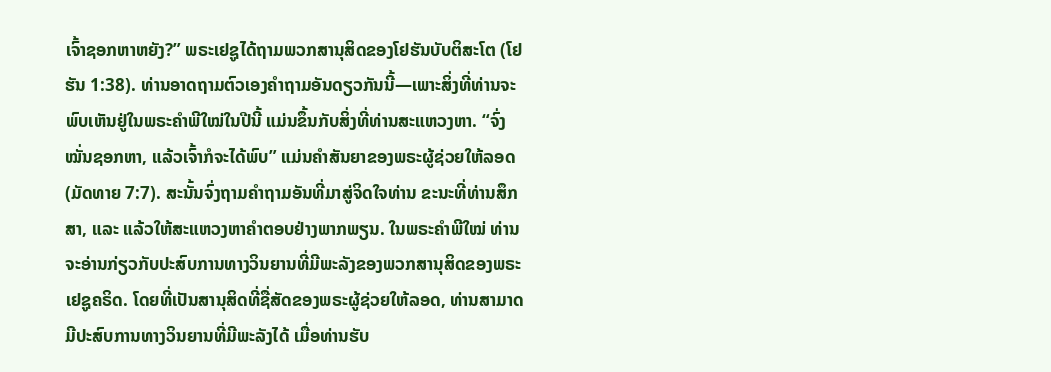ເຈົ້າຊອກຫາຫຍັງ?” ພຣະເຢຊູໄດ້ຖາມພວກສານຸສິດຂອງໂຢຮັນບັບຕິສະໂຕ (ໂຢຮັນ 1:38). ທ່ານອາດຖາມຕົວເອງຄຳຖາມອັນດຽວກັນນີ້—ເພາະສິ່ງທີ່ທ່ານຈະພົບເຫັນຢູ່ໃນພຣະຄຳພີໃໝ່ໃນປີນີ້ ແມ່ນຂຶ້ນກັບສິ່ງທີ່ທ່ານສະແຫວງຫາ. “ຈົ່ງໝັ່ນຊອກຫາ, ແລ້ວເຈົ້າກໍຈະໄດ້ພົບ” ແມ່ນຄຳສັນຍາຂອງພຣະຜູ້ຊ່ວຍໃຫ້ລອດ (ມັດທາຍ 7:7). ສະນັ້ນຈົ່ງຖາມຄຳຖາມອັນທີ່ມາສູ່ຈິດໃຈທ່ານ ຂະນະທີ່ທ່ານສຶກສາ, ແລະ ແລ້ວໃຫ້ສະແຫວງຫາຄຳຕອບຢ່າງພາກພຽນ. ໃນພຣະຄຳພີໃໝ່ ທ່ານຈະອ່ານກ່ຽວກັບປະສົບການທາງວິນຍານທີ່ມີພະລັງຂອງພວກສານຸສິດຂອງພຣະເຢຊູຄຣິດ. ໂດຍທີ່ເປັນສານຸສິດທີ່ຊື່ສັດຂອງພຣະຜູ້ຊ່ວຍໃຫ້ລອດ, ທ່ານສາມາດມີປະສົບການທາງວິນຍານທີ່ມີພະລັງໄດ້ ເມື່ອທ່ານຮັບ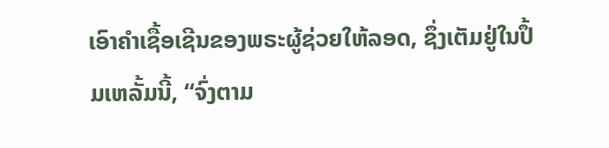ເອົາຄຳເຊື້ອເຊີນຂອງພຣະຜູ້ຊ່ວຍໃຫ້ລອດ, ຊຶ່ງເຕັມຢູ່ໃນປຶ້ມເຫລັ້ມນີ້, “ຈົ່ງຕາມ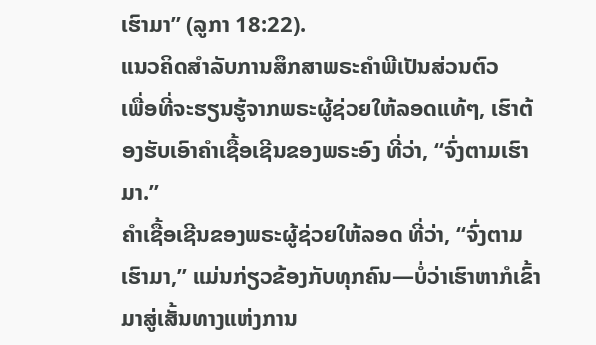ເຮົາມາ” (ລູກາ 18:22).
ແນວຄິດສຳລັບການສຶກສາພຣະຄຳພີເປັນສ່ວນຕົວ
ເພື່ອທີ່ຈະຮຽນຮູ້ຈາກພຣະຜູ້ຊ່ວຍໃຫ້ລອດແທ້ໆ, ເຮົາຕ້ອງຮັບເອົາຄຳເຊື້ອເຊີນຂອງພຣະອົງ ທີ່ວ່າ, “ຈົ່ງຕາມເຮົາມາ.”
ຄຳເຊື້ອເຊີນຂອງພຣະຜູ້ຊ່ວຍໃຫ້ລອດ ທີ່ວ່າ, “ຈົ່ງຕາມເຮົາມາ,” ແມ່ນກ່ຽວຂ້ອງກັບທຸກຄົນ—ບໍ່ວ່າເຮົາຫາກໍເຂົ້າມາສູ່ເສັ້ນທາງແຫ່ງການ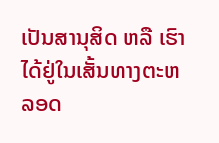ເປັນສານຸສິດ ຫລື ເຮົາໄດ້ຢູ່ໃນເສັ້ນທາງຕະຫລອດ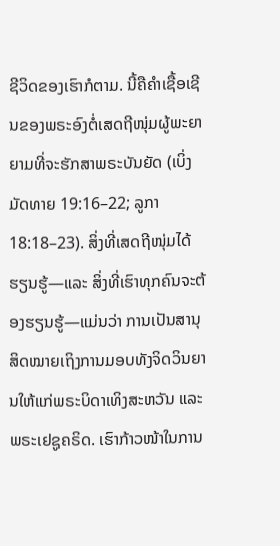ຊີວິດຂອງເຮົາກໍຕາມ. ນີ້ຄືຄຳເຊື້ອເຊີນຂອງພຣະອົງຕໍ່ເສດຖີໜຸ່ມຜູ້ພະຍາຍາມທີ່ຈະຮັກສາພຣະບັນຍັດ (ເບິ່ງ ມັດທາຍ 19:16–22; ລູກາ 18:18–23). ສິ່ງທີ່ເສດຖີໜຸ່ມໄດ້ຮຽນຮູ້—ແລະ ສິ່ງທີ່ເຮົາທຸກຄົນຈະຕ້ອງຮຽນຮູ້—ແມ່ນວ່າ ການເປັນສານຸສິດໝາຍເຖິງການມອບທັງຈິດວິນຍານໃຫ້ແກ່ພຣະບິດາເທິງສະຫວັນ ແລະ ພຣະເຢຊູຄຣິດ. ເຮົາກ້າວໜ້າໃນການ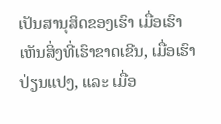ເປັນສານຸສິດຂອງເຮົາ ເມື່ອເຮົາເຫັນສິ່ງທີ່ເຮົາຂາດເຂີນ, ເມື່ອເຮົາປ່ຽນແປງ, ແລະ ເມື່ອ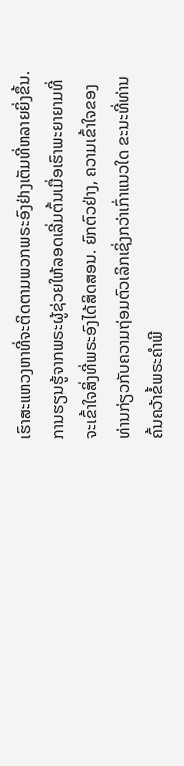ເຮົາສະແຫວງຫາທີ່ຈະຕິດຕາມພວກພຣະອົງຢ່າງເຕັມທີ່ຫລາຍຍິ່ງຂຶ້ນ.
ການຮຽນຮູ້ຈາກພຣະຜູ້ຊ່ວຍໃຫ້ລອດເລີ່ມຕົ້ນເມື່ອເຮົາພະຍາຍາມທີ່ຈະເຂົ້າໃຈສິ່ງທີ່ພຣະອົງໄດ້ສິດສອນ. ຍົກຕົວຢ່າງ, ຄວາມເຂົ້າໃຈຂອງທ່ານກ່ຽວກັບຄວາມຖ່ອມຕົວເລິກເຊິ່ງກວ່າເກົ່າແນວໃດ ຂະນະທີ່ທ່ານຄົ້ນຄວ້າຂໍ້ພຣະຄຳພີ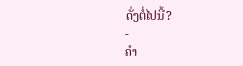ດັ່ງຕໍ່ໄປນີ້?
-
ຄຳ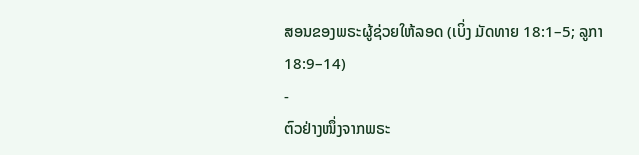ສອນຂອງພຣະຜູ້ຊ່ວຍໃຫ້ລອດ (ເບິ່ງ ມັດທາຍ 18:1–5; ລູກາ 18:9–14)
-
ຕົວຢ່າງໜຶ່ງຈາກພຣະ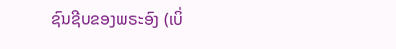ຊົນຊີບຂອງພຣະອົງ (ເບິ່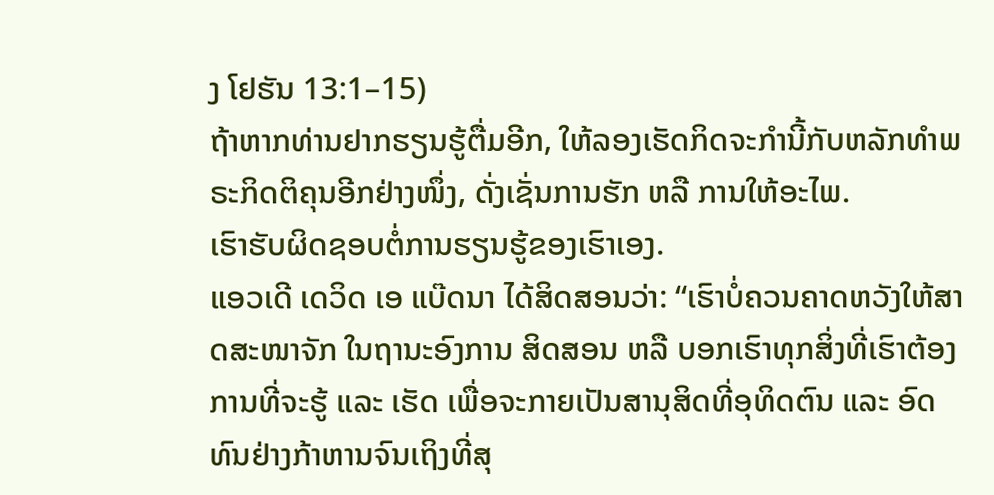ງ ໂຢຮັນ 13:1–15)
ຖ້າຫາກທ່ານຢາກຮຽນຮູ້ຕື່ມອີກ, ໃຫ້ລອງເຮັດກິດຈະກຳນີ້ກັບຫລັກທຳພຣະກິດຕິຄຸນອີກຢ່າງໜຶ່ງ, ດັ່ງເຊັ່ນການຮັກ ຫລື ການໃຫ້ອະໄພ.
ເຮົາຮັບຜິດຊອບຕໍ່ການຮຽນຮູ້ຂອງເຮົາເອງ.
ແອວເດີ ເດວິດ ເອ ແບ໊ດນາ ໄດ້ສິດສອນວ່າ: “ເຮົາບໍ່ຄວນຄາດຫວັງໃຫ້ສາດສະໜາຈັກ ໃນຖານະອົງການ ສິດສອນ ຫລື ບອກເຮົາທຸກສິ່ງທີ່ເຮົາຕ້ອງການທີ່ຈະຮູ້ ແລະ ເຮັດ ເພື່ອຈະກາຍເປັນສານຸສິດທີ່ອຸທິດຕົນ ແລະ ອົດທົນຢ່າງກ້າຫານຈົນເຖິງທີ່ສຸ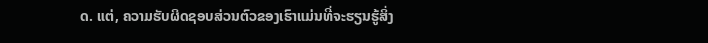ດ. ແຕ່, ຄວາມຮັບຜິດຊອບສ່ວນຕົວຂອງເຮົາແມ່ນທີ່ຈະຮຽນຮູ້ສິ່ງ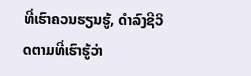ທີ່ເຮົາຄວນຮຽນຮູ້, ດຳລົງຊີວິດຕາມທີ່ເຮົາຮູ້ວ່າ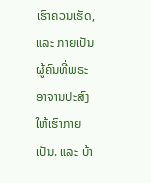ເຮົາຄວນເຮັດ, ແລະ ກາຍເປັນຜູ້ຄົນທີ່ພຣະອາຈານປະສົງໃຫ້ເຮົາກາຍເປັນ. ແລະ ບ້າ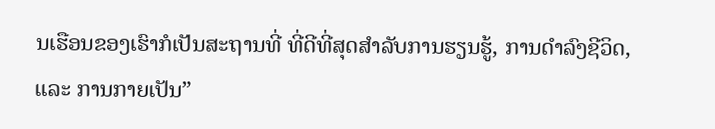ນເຮືອນຂອງເຮົາກໍເປັນສະຖານທີ່ ທີ່ດີທີ່ສຸດສຳລັບການຮຽນຮູ້, ການດຳລົງຊີວິດ, ແລະ ການກາຍເປັນ”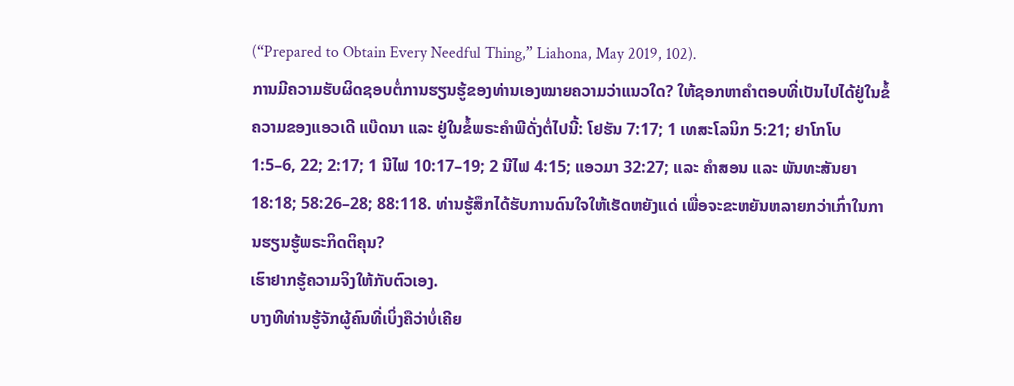(“Prepared to Obtain Every Needful Thing,” Liahona, May 2019, 102).
ການມີຄວາມຮັບຜິດຊອບຕໍ່ການຮຽນຮູ້ຂອງທ່ານເອງໝາຍຄວາມວ່າແນວໃດ? ໃຫ້ຊອກຫາຄຳຕອບທີ່ເປັນໄປໄດ້ຢູ່ໃນຂໍ້ຄວາມຂອງແອວເດີ ແບ໊ດນາ ແລະ ຢູ່ໃນຂໍ້ພຣະຄຳພີດັ່ງຕໍ່ໄປນີ້: ໂຢຮັນ 7:17; 1 ເທສະໂລນິກ 5:21; ຢາໂກໂບ 1:5–6, 22; 2:17; 1 ນີໄຟ 10:17–19; 2 ນີໄຟ 4:15; ແອວມາ 32:27; ແລະ ຄຳສອນ ແລະ ພັນທະສັນຍາ 18:18; 58:26–28; 88:118. ທ່ານຮູ້ສຶກໄດ້ຮັບການດົນໃຈໃຫ້ເຮັດຫຍັງແດ່ ເພື່ອຈະຂະຫຍັນຫລາຍກວ່າເກົ່າໃນການຮຽນຮູ້ພຣະກິດຕິຄຸນ?
ເຮົາຢາກຮູ້ຄວາມຈິງໃຫ້ກັບຕົວເອງ.
ບາງທີທ່ານຮູ້ຈັກຜູ້ຄົນທີ່ເບິ່ງຄືວ່າບໍ່ເຄີຍ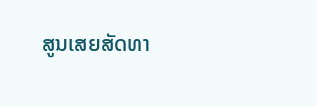ສູນເສຍສັດທາ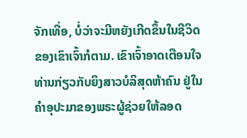ຈັກເທື່ອ, ບໍ່ວ່າຈະມີຫຍັງເກີດຂຶ້ນໃນຊີວິດຂອງເຂົາເຈົ້າກໍຕາມ. ເຂົາເຈົ້າອາດເຕືອນໃຈທ່ານກ່ຽວກັບຍິງສາວບໍລິສຸດຫ້າຄົນ ຢູ່ໃນຄຳອຸປະມາຂອງພຣະຜູ້ຊ່ວຍໃຫ້ລອດ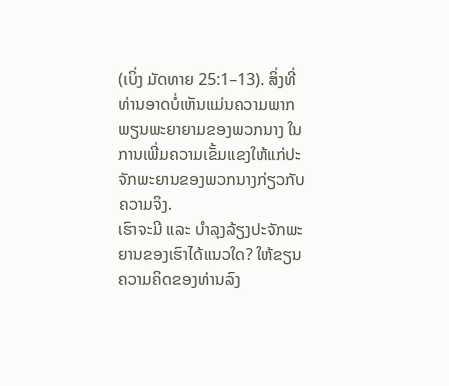(ເບິ່ງ ມັດທາຍ 25:1–13). ສິ່ງທີ່ທ່ານອາດບໍ່ເຫັນແມ່ນຄວາມພາກພຽນພະຍາຍາມຂອງພວກນາງ ໃນການເພີ່ມຄວາມເຂັ້ມແຂງໃຫ້ແກ່ປະຈັກພະຍານຂອງພວກນາງກ່ຽວກັບຄວາມຈິງ.
ເຮົາຈະມີ ແລະ ບຳລຸງລ້ຽງປະຈັກພະຍານຂອງເຮົາໄດ້ແນວໃດ? ໃຫ້ຂຽນຄວາມຄິດຂອງທ່ານລົງ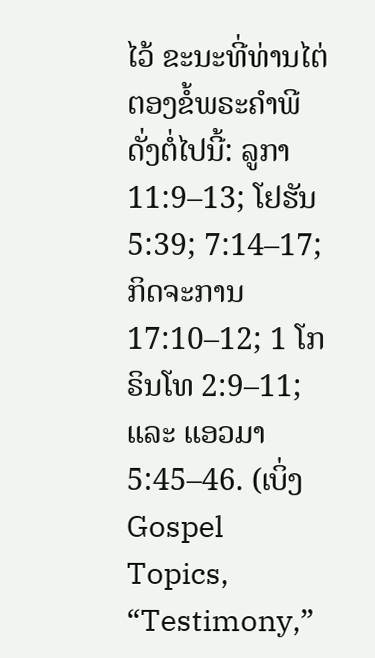ໄວ້ ຂະນະທີ່ທ່ານໄຕ່ຕອງຂໍ້ພຣະຄຳພີດັ່ງຕໍ່ໄປນີ້: ລູກາ 11:9–13; ໂຢຮັນ 5:39; 7:14–17; ກິດຈະການ 17:10–12; 1 ໂກຣິນໂທ 2:9–11; ແລະ ແອວມາ 5:45–46. (ເບິ່ງ Gospel Topics, “Testimony,”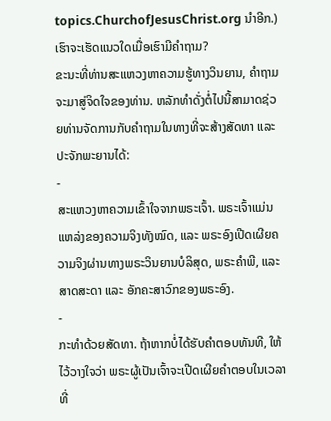topics.ChurchofJesusChrist.org ນຳອີກ.)
ເຮົາຈະເຮັດແນວໃດເມື່ອເຮົາມີຄຳຖາມ?
ຂະນະທີ່ທ່ານສະແຫວງຫາຄວາມຮູ້ທາງວິນຍານ, ຄຳຖາມຈະມາສູ່ຈິດໃຈຂອງທ່ານ. ຫລັກທຳດັ່ງຕໍ່ໄປນີ້ສາມາດຊ່ວຍທ່ານຈັດການກັບຄຳຖາມໃນທາງທີ່ຈະສ້າງສັດທາ ແລະ ປະຈັກພະຍານໄດ້:
-
ສະແຫວງຫາຄວາມເຂົ້າໃຈຈາກພຣະເຈົ້າ. ພຣະເຈົ້າແມ່ນແຫລ່ງຂອງຄວາມຈິງທັງໝົດ, ແລະ ພຣະອົງເປີດເຜີຍຄວາມຈິງຜ່ານທາງພຣະວິນຍານບໍລິສຸດ, ພຣະຄຳພີ, ແລະ ສາດສະດາ ແລະ ອັກຄະສາວົກຂອງພຣະອົງ.
-
ກະທຳດ້ວຍສັດທາ. ຖ້າຫາກບໍ່ໄດ້ຮັບຄຳຕອບທັນທີ, ໃຫ້ໄວ້ວາງໃຈວ່າ ພຣະຜູ້ເປັນເຈົ້າຈະເປີດເຜີຍຄຳຕອບໃນເວລາທີ່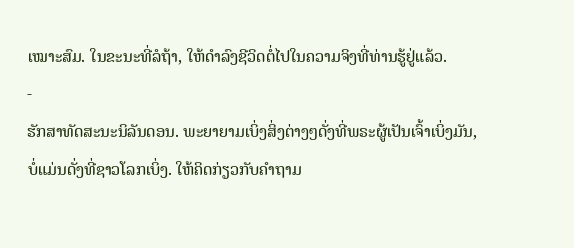ເໝາະສົມ. ໃນຂະນະທີ່ລໍຖ້າ, ໃຫ້ດຳລົງຊີວິດຕໍ່ໄປໃນຄວາມຈິງທີ່ທ່ານຮູ້ຢູ່ແລ້ວ.
-
ຮັກສາທັດສະນະນິລັນດອນ. ພະຍາຍາມເບິ່ງສິ່ງຕ່າງໆດັ່ງທີ່ພຣະຜູ້ເປັນເຈົ້າເບິ່ງມັນ, ບໍ່ແມ່ນດັ່ງທີ່ຊາວໂລກເບິ່ງ. ໃຫ້ຄິດກ່ຽວກັບຄຳຖາມ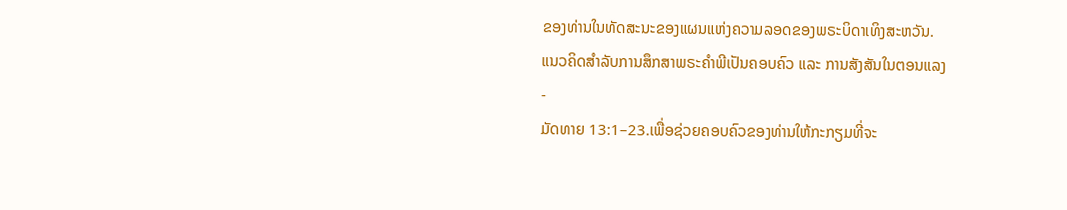ຂອງທ່ານໃນທັດສະນະຂອງແຜນແຫ່ງຄວາມລອດຂອງພຣະບິດາເທິງສະຫວັນ.
ແນວຄິດສຳລັບການສຶກສາພຣະຄຳພີເປັນຄອບຄົວ ແລະ ການສັງສັນໃນຕອນແລງ
-
ມັດທາຍ 13:1–23.ເພື່ອຊ່ວຍຄອບຄົວຂອງທ່ານໃຫ້ກະກຽມທີ່ຈະ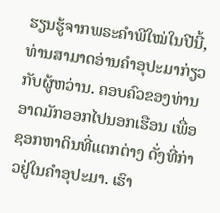ຮຽນຮູ້ຈາກພຣະຄຳພີໃໝ່ໃນປີນີ້, ທ່ານສາມາດອ່ານຄຳອຸປະມາກ່ຽວກັບຜູ້ຫວ່ານ. ຄອບຄົວຂອງທ່ານອາດມັກອອກໄປນອກເຮືອນ ເພື່ອຊອກຫາດິນທີ່ແຕກຕ່າງ ດັ່ງທີ່ກ່າວຢູ່ໃນຄຳອຸປະມາ. ເຮົາ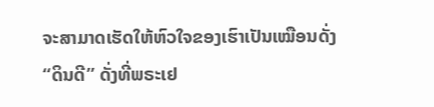ຈະສາມາດເຮັດໃຫ້ຫົວໃຈຂອງເຮົາເປັນເໝືອນດັ່ງ “ດິນດີ” ດັ່ງທີ່ພຣະເຢ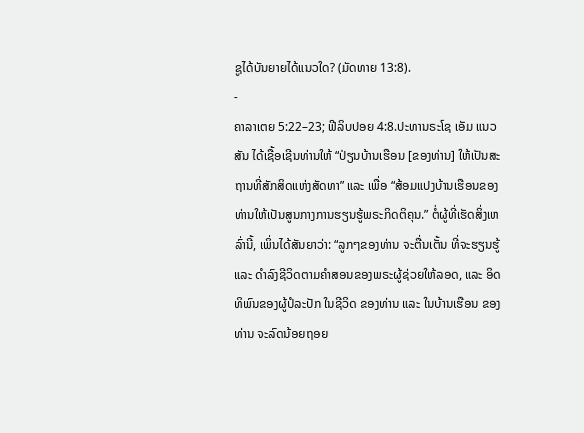ຊູໄດ້ບັນຍາຍໄດ້ແນວໃດ? (ມັດທາຍ 13:8).
-
ຄາລາເຕຍ 5:22–23; ຟີລິບປອຍ 4:8.ປະທານຣະໂຊ ເອັມ ແນວສັນ ໄດ້ເຊື້ອເຊີນທ່ານໃຫ້ “ປ່ຽນບ້ານເຮືອນ [ຂອງທ່ານ] ໃຫ້ເປັນສະຖານທີ່ສັກສິດແຫ່ງສັດທາ” ແລະ ເພື່ອ “ສ້ອມແປງບ້ານເຮືອນຂອງທ່ານໃຫ້ເປັນສູນກາງການຮຽນຮູ້ພຣະກິດຕິຄຸນ.” ຕໍ່ຜູ້ທີ່ເຮັດສິ່ງເຫລົ່ານີ້, ເພິ່ນໄດ້ສັນຍາວ່າ: “ລູກໆຂອງທ່ານ ຈະຕື່ນເຕັ້ນ ທີ່ຈະຮຽນຮູ້ ແລະ ດຳລົງຊີວິດຕາມຄຳສອນຂອງພຣະຜູ້ຊ່ວຍໃຫ້ລອດ, ແລະ ອິດທິພົນຂອງຜູ້ປໍລະປັກ ໃນຊີວິດ ຂອງທ່ານ ແລະ ໃນບ້ານເຮືອນ ຂອງທ່ານ ຈະລົດນ້ອຍຖອຍ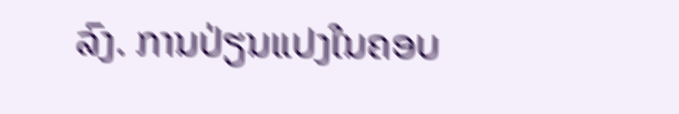ລົງ. ການປ່ຽນແປງໃນຄອບ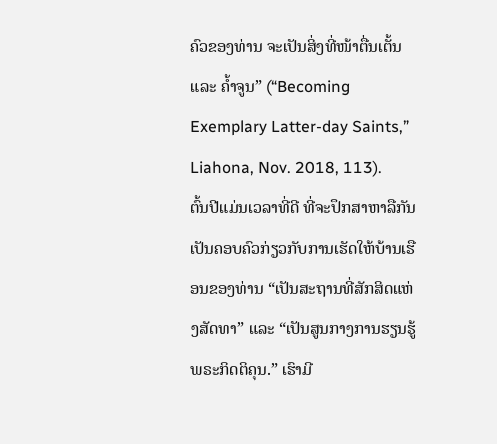ຄົວຂອງທ່ານ ຈະເປັນສິ່ງທີ່ໜ້າຕື່ນເຕັ້ນ ແລະ ຄ້ຳຈູນ” (“Becoming Exemplary Latter-day Saints,” Liahona, Nov. 2018, 113).
ຕົ້ນປີແມ່ນເວລາທີ່ດີ ທີ່ຈະປຶກສາຫາລືກັນເປັນຄອບຄົວກ່ຽວກັບການເຮັດໃຫ້ບ້ານເຮືອນຂອງທ່ານ “ເປັນສະຖານທີ່ສັກສິດແຫ່ງສັດທາ” ແລະ “ເປັນສູນກາງການຮຽນຮູ້ພຣະກິດຕິຄຸນ.” ເຮົາມີ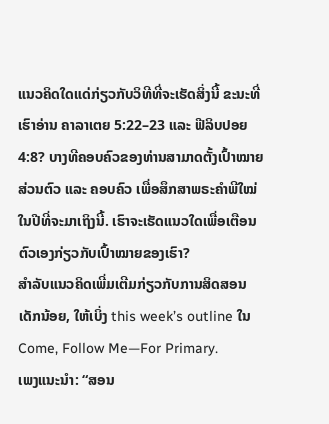ແນວຄິດໃດແດ່ກ່ຽວກັບວິທີທີ່ຈະເຮັດສິ່ງນີ້ ຂະນະທີ່ເຮົາອ່ານ ຄາລາເຕຍ 5:22–23 ແລະ ຟີລິບປອຍ 4:8? ບາງທີຄອບຄົວຂອງທ່ານສາມາດຕັ້ງເປົ້າໝາຍສ່ວນຕົວ ແລະ ຄອບຄົວ ເພື່ອສຶກສາພຣະຄຳພີໃໝ່ໃນປີທີ່ຈະມາເຖິງນີ້. ເຮົາຈະເຮັດແນວໃດເພື່ອເຕືອນຕົວເອງກ່ຽວກັບເປົ້າໝາຍຂອງເຮົາ?
ສຳລັບແນວຄິດເພີ່ມເຕີມກ່ຽວກັບການສິດສອນເດັກນ້ອຍ, ໃຫ້ເບິ່ງ this week’s outline ໃນ Come, Follow Me—For Primary.
ເພງແນະນຳ: “ສອນ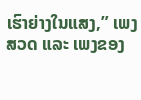ເຮົາຍ່າງໃນແສງ,” ເພງສວດ ແລະ ເພງຂອງ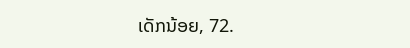ເດັກນ້ອຍ, 72.